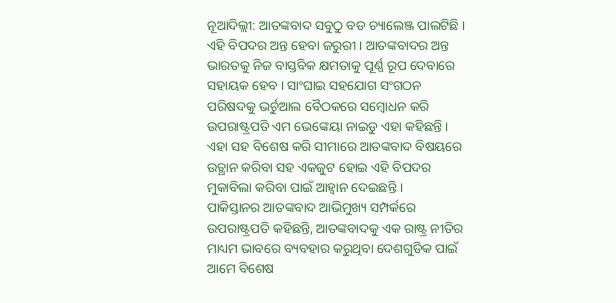ନୂଆଦିଲ୍ଲୀ: ଆତଙ୍କବାଦ ସବୁଠୁ ବଡ ଚ୍ୟାଲେଞ୍ଜ ପାଲଟିଛି । ଏହି ବିପଦର ଅନ୍ତ ହେବା ଜରୁରୀ । ଆତଙ୍କବାଦର ଅନ୍ତ ଭାରତକୁ ନିଜ ବାସ୍ତବିକ କ୍ଷମତାକୁ ପୂର୍ଣ୍ଣ ରୂପ ଦେବାରେ ସହାୟକ ହେବ । ସାଂଘାଇ ସହଯୋଗ ସଂଗଠନ ପରିଷଦକୁ ଭର୍ଚୁଆଲ ବୈଠକରେ ସମ୍ବୋଧନ କରି ଉପରାଷ୍ଟ୍ରପତି ଏମ ଭେଙ୍କେୟା ନାଇଡୁ ଏହା କହିଛନ୍ତି । ଏହା ସହ ବିଶେଷ କରି ସୀମାରେ ଆତଙ୍କବାଦ ବିଷୟରେ ଉତ୍ଥାନ କରିବା ସହ ଏକଜୁଟ ହୋଇ ଏହି ବିପଦର ମୁକାବିଲା କରିବା ପାଇଁ ଆହ୍ବାନ ଦେଇଛନ୍ତି ।
ପାକିସ୍ତାନର ଆତଙ୍କବାଦ ଆଭିମୁଖ୍ୟ ସମ୍ପର୍କରେ ଉପରାଷ୍ଟ୍ରପତି କହିଛନ୍ତି, ଆତଙ୍କବାଦକୁ ଏକ ରାଷ୍ଟ୍ର ନୀତିର ମାଧ୍ୟମ ଭାବରେ ବ୍ୟବହାର କରୁଥିବା ଦେଶଗୁଡିକ ପାଇଁ ଆମେ ବିଶେଷ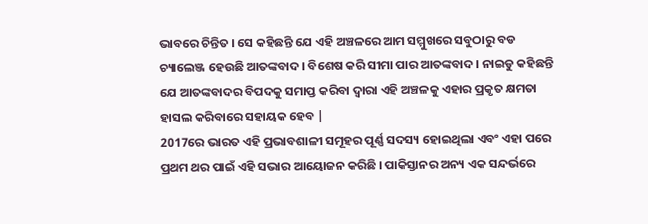ଭାବରେ ଚିନ୍ତିତ । ସେ କହିଛନ୍ତି ଯେ ଏହି ଅଞ୍ଚଳରେ ଆମ ସମ୍ମୁଖରେ ସବୁଠାରୁ ବଡ ଚ୍ୟାଲେଞ୍ଜ ହେଉଛି ଆତଙ୍କବାଦ । ବିଶେଷ କରି ସୀମା ପାର ଆତଙ୍କବାଦ । ନାଇଡୁ କହିଛନ୍ତି ଯେ ଆତଙ୍କବାଦର ବିପଦକୁ ସମାପ୍ତ କରିବା ଦ୍ବାରା ଏହି ଅଞ୍ଚଳକୁ ଏହାର ପ୍ରକୃତ କ୍ଷମତା ହାସଲ କରିବାରେ ସହାୟକ ହେବ |
2017ରେ ଭାରତ ଏହି ପ୍ରଭାବଶାଳୀ ସମୂହର ପୂର୍ଣ୍ଣ ସଦସ୍ୟ ହୋଇଥିଲା ଏବଂ ଏହା ପରେ ପ୍ରଥମ ଥର ପାଇଁ ଏହି ସଭାର ଆୟୋଜନ କରିଛି । ପାକିସ୍ତାନର ଅନ୍ୟ ଏକ ସନ୍ଦର୍ଭରେ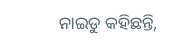ନାଇଡୁ କହିଛନ୍ତି,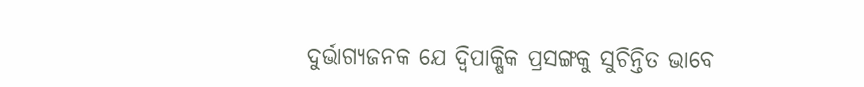ଦୁର୍ଭାଗ୍ୟଜନକ ଯେ ଦ୍ବିପାକ୍ଷିକ ପ୍ରସଙ୍ଗକୁ ସୁଚିନ୍ତିତ ଭାବେ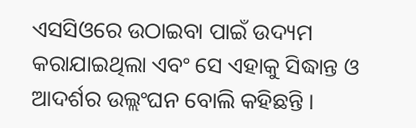ଏସସିଓରେ ଉଠାଇବା ପାଇଁ ଉଦ୍ୟମ କରାଯାଇଥିଲା ଏବଂ ସେ ଏହାକୁ ସିଦ୍ଧାନ୍ତ ଓ ଆଦର୍ଶର ଉଲ୍ଲଂଘନ ବୋଲି କହିଛନ୍ତି ।